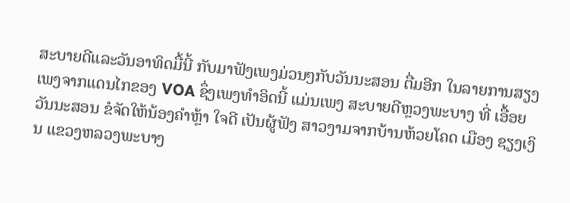ສະບາຍດີແລະວັນອາທິດມື້ນີ້ ກັບມາຟັງເພງມ່ວນໆກັບວັນນະສອນ ຕື່ມອີກ ໃນລາຍການສຽງເພງຈາກແດນໄກຂອງ VOA ຊຶ່ງເພງທໍາອິດນີ້ ແມ່ນເພງ ສະບາຍດີຫຼວງພະບາງ ທີ່ ເອື້ອຍວັນນະສອນ ຂໍຈັດໃຫ້ນ້ອງຄຳຫຼ້າ ໃຈດີ ເປັນຜູ້ຟັງ ສາວງາມຈາກບ້ານຫ້ວຍໂຄດ ເມືອງ ຊຽງເງິນ ແຂວງຫລວງພະບາງ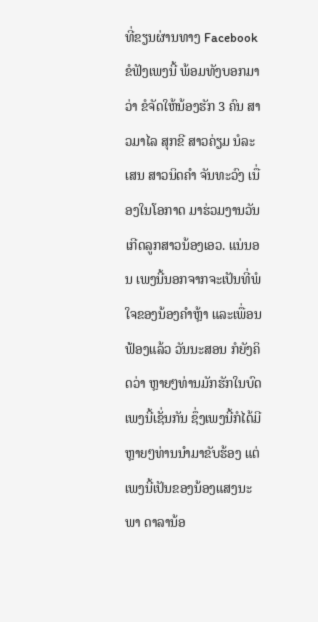ທີ່ຂຽນຜ່ານທາງ Facebook ຂໍຟັງເພງນີ້ ພ້ອມທັງບອກມາວ່າ ຂໍຈັດໃຫ້ນ້ອງຮັກ 3 ຄົນ ສາວມາໄລ ສຸກຂີ ສາວຄ່ຽມ ນໍລະເສນ ສາວນິດຄຳ ຈັນທະວົງ ເນື່ອງໃນໂອກາດ ມາຮ່ວມງານວັນເກີດລູກສາວນ້ອງເອວ. ແນ່ນອນ ເພງນີ້ນອກຈາກຈະເປັນທີ່ພໍໃຈຂອງນ້ອງຄຳຫຼ້າ ແລະເພື່ອນຟ້ອງແລ້ວ ວັນນະສອນ ກໍຍັງຄິດວ່າ ຫຼາຍໆທ່ານມັກຮັກໃນບົດເພງນີ້ເຊັ່ນກັນ ຊຶ່ງເພງນີ້ກໍໄດ້ມີຫຼາຍໆທ່ານນຳມາຂັບຮ້ອງ ແຕ່ເພງນີ້ເປັນຂອງນ້ອງແສງນະພາ ດາລານ້ອ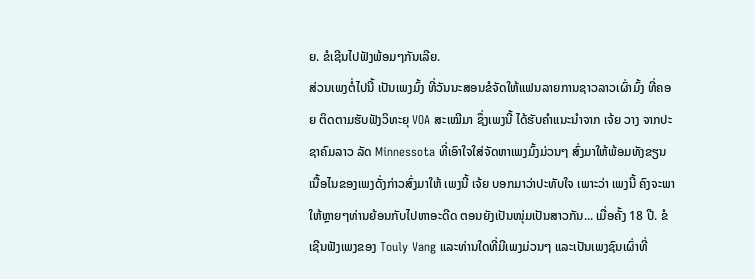ຍ. ຂໍເຊີນໄປຟັງພ້ອມໆກັນເລີຍ.
ສ່ວນເພງຕໍ່ໄປນີ້ ເປັນເພງມົ້ງ ທີ່ວັນນະສອນຂໍຈັດໃຫ້ແຟນລາຍການຊາວລາວເຜົ່າມົ້ງ ທີ່ຄອຍ ຕິດຕາມຮັບຟັງວິທະຍຸ VOA ສະເໝີມາ ຊຶ່ງເພງນີ້ ໄດ້ຮັບຄຳແນະນຳຈາກ ເຈ້ຍ ວາງ ຈາກປະຊາຄົມລາວ ລັດ Minnessota ທີ່ເອົາໃຈໃສ່ຈັດຫາເພງມົ້ງມ່ວນໆ ສົ່ງມາໃຫ້ພ້ອມທັງຂຽນເນື້ອໄນຂອງເພງດັ່ງກ່າວສົ່ງມາໃຫ້ ເພງນີ້ ເຈ້ຍ ບອກມາວ່າປະທັບໃຈ ເພາະວ່າ ເພງນີ້ ຄົງຈະພາໃຫ້ຫຼາຍໆທ່ານຍ້ອນກັບໄປຫາອະດີດ ຕອນຍັງເປັນໜຸ່ມເປັນສາວກັນ... ເມື່ອຄັ້ງ 18 ປີ. ຂໍເຊີນຟັງເພງຂອງ Touly Vang ແລະທ່ານໃດທີ່ມີເພງມ່ວນໆ ແລະເປັນເພງຊົນເຜົ່າທີ່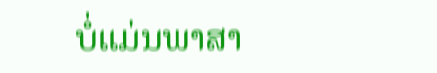ບໍ່ແມ່ນພາສາ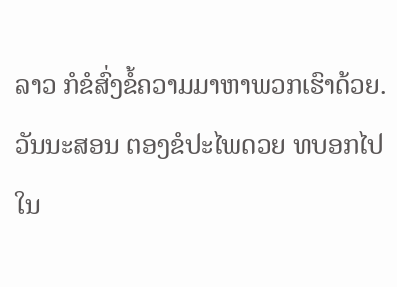ລາວ ກໍຂໍສົ່ງຂໍ້ຄວາມມາຫາພວກເຮົາດ້ວຍ.
ວັນນະສອນ ຕອງຂໍປະໄພດວຍ ທບອກໄປໃນ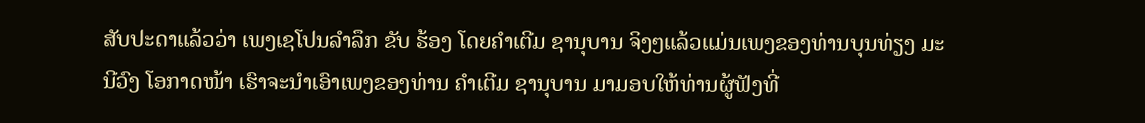ສັບປະດາແລ້ວວ່າ ເພງເຊໂປນລຳລຶກ ຂັບ ຮ້ອງ ໂດຍຄຳເຕີມ ຊານຸບານ ຈິງໆແລ້ວແມ່ນເພງຂອງທ່ານບຸນທ່ຽງ ມະນີວົງ ໂອກາດໜ້າ ເຮົາຈະນຳເອົາເພງຂອງທ່ານ ຄຳເຕີມ ຊານຸບານ ມາມອບໃຫ້ທ່ານຜູ້ຟັງທີ່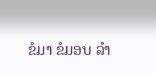ຂໍມາ ຂໍມອບ ລຳ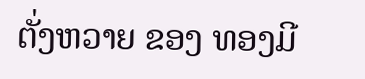ຕັ່ງຫວາຍ ຂອງ ທອງມີ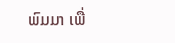ພົມມາ ເພື່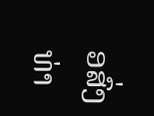ອສົ່ງທ່າ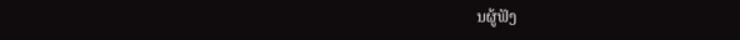ນຜູ້ຟັງ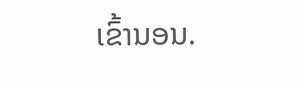ເຂົ້ານອນ.